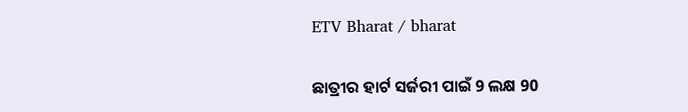ETV Bharat / bharat

ଛାତ୍ରୀର ହାର୍ଟ ସର୍ଜରୀ ପାଇଁ 9 ଲକ୍ଷ 90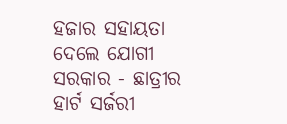ହଜାର ସହାୟତା ଦେଲେ ଯୋଗୀ ସରକାର - ଛାତ୍ରୀର ହାର୍ଟ ସର୍ଜରୀ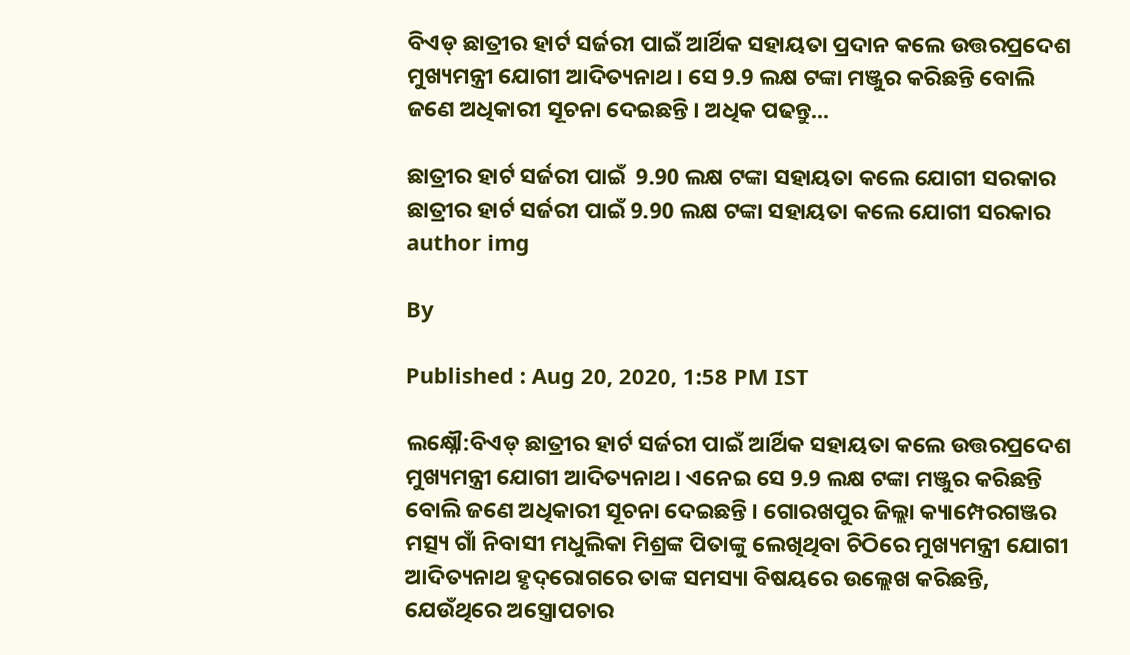ବିଏଡ୍ ଛାତ୍ରୀର ହାର୍ଟ ସର୍ଜରୀ ପାଇଁ ଆର୍ଥିକ ସହାୟତା ପ୍ରଦାନ କଲେ ଉତ୍ତରପ୍ରଦେଶ ମୁଖ୍ୟମନ୍ତ୍ରୀ ଯୋଗୀ ଆଦିତ୍ୟନାଥ । ସେ 9.9 ଲକ୍ଷ ଟଙ୍କା ମଞ୍ଜୁର କରିଛନ୍ତି ବୋଲି ଜଣେ ଅଧିକାରୀ ସୂଚନା ଦେଇଛନ୍ତି । ଅଧିକ ପଢନ୍ତୁ...

ଛାତ୍ରୀର ହାର୍ଟ ସର୍ଜରୀ ପାଇଁ  9.90 ଲକ୍ଷ ଟଙ୍କା ସହାୟତା କଲେ ଯୋଗୀ ସରକାର
ଛାତ୍ରୀର ହାର୍ଟ ସର୍ଜରୀ ପାଇଁ 9.90 ଲକ୍ଷ ଟଙ୍କା ସହାୟତା କଲେ ଯୋଗୀ ସରକାର
author img

By

Published : Aug 20, 2020, 1:58 PM IST

ଲକ୍ଷ୍ନୌ:ବିଏଡ୍ ଛାତ୍ରୀର ହାର୍ଟ ସର୍ଜରୀ ପାଇଁ ଆର୍ଥିକ ସହାୟତା କଲେ ଉତ୍ତରପ୍ରଦେଶ ମୁଖ୍ୟମନ୍ତ୍ରୀ ଯୋଗୀ ଆଦିତ୍ୟନାଥ । ଏନେଇ ସେ 9.9 ଲକ୍ଷ ଟଙ୍କା ମଞ୍ଜୁର କରିଛନ୍ତି ବୋଲି ଜଣେ ଅଧିକାରୀ ସୂଚନା ଦେଇଛନ୍ତି । ଗୋରଖପୁର ଜିଲ୍ଲା କ୍ୟାମ୍ପେରଗଞ୍ଜର ମତ୍ସ୍ୟ ଗାଁ ନିବାସୀ ମଧୁଲିକା ମିଶ୍ରଙ୍କ ପିତାଙ୍କୁ ଲେଖିଥିବା ଚିଠିରେ ମୁଖ୍ୟମନ୍ତ୍ରୀ ଯୋଗୀ ଆଦିତ୍ୟନାଥ ହୃଦ୍‌ରୋଗରେ ତାଙ୍କ ସମସ୍ୟା ବିଷୟରେ ଉଲ୍ଲେଖ କରିଛନ୍ତି, ଯେଉଁଥିରେ ଅସ୍ତ୍ରୋପଚାର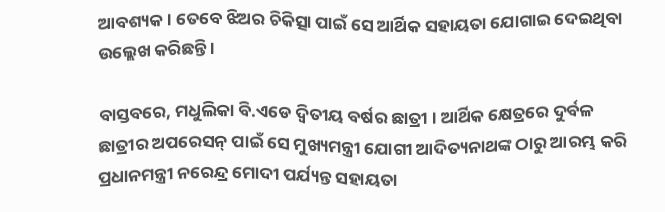ଆବଶ୍ୟକ । ତେବେ ଝିଅର ଚିକିତ୍ସା ପାଇଁ ସେ ଆର୍ଥିକ ସହାୟତା ଯୋଗାଇ ଦେଇଥିବା ଉଲ୍ଲେଖ କରିଛନ୍ତି ।

ବାସ୍ତବରେ, ମଧୁଲିକା ବି.ଏଡେ ଦ୍ୱିତୀୟ ବର୍ଷର ଛାତ୍ରୀ । ଆର୍ଥିକ କ୍ଷେତ୍ରରେ ଦୁର୍ବଳ ଛାତ୍ରୀର ଅପରେସନ୍ ପାଇଁ ସେ ମୁଖ୍ୟମନ୍ତ୍ରୀ ଯୋଗୀ ଆଦିତ୍ୟନାଥଙ୍କ ଠାରୁ ଆରମ୍ଭ କରି ପ୍ରଧାନମନ୍ତ୍ରୀ ନରେନ୍ଦ୍ର ମୋଦୀ ପର୍ଯ୍ୟନ୍ତ ସହାୟତା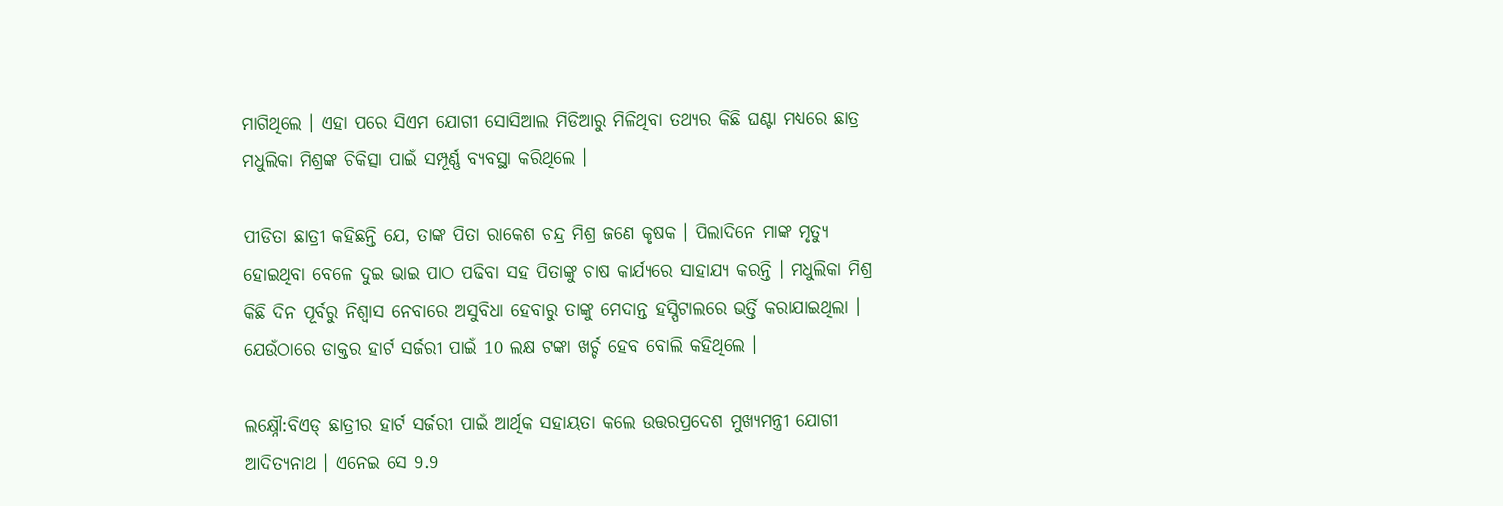ମାଗିଥିଲେ । ଏହା ପରେ ସିଏମ ଯୋଗୀ ସୋସିଆଲ ମିଡିଆରୁ ମିଳିଥିବା ତଥ୍ୟର କିଛି ଘଣ୍ଟା ମଧ୍ୟରେ ଛାତ୍ର ମଧୁଲିକା ମିଶ୍ରଙ୍କ ଚିକିତ୍ସା ପାଇଁ ସମ୍ପୂର୍ଣ୍ଣ ବ୍ୟବସ୍ଥା କରିଥିଲେ ।

ପୀଡିତା ଛାତ୍ରୀ କହିଛନ୍ତି ଯେ, ତାଙ୍କ ପିତା ରାକେଶ ଚନ୍ଦ୍ର ମିଶ୍ର ଜଣେ କୃଷକ । ପିଲାଦିନେ ମାଙ୍କ ମୃତ୍ୟୁ ହୋଇଥିବା ବେଳେ ଦୁଇ ଭାଇ ପାଠ ପଢିବା ସହ ପିତାଙ୍କୁ ଚାଷ କାର୍ଯ୍ୟରେ ସାହାଯ୍ୟ କରନ୍ତି । ମଧୁଲିକା ମିଶ୍ର କିଛି ଦିନ ପୂର୍ବରୁ ନିଶ୍ୱାସ ନେବାରେ ଅସୁବିଧା ହେବାରୁ ତାଙ୍କୁ ମେଦାନ୍ତ ହସ୍ପିଟାଲରେ ଭର୍ତ୍ତି କରାଯାଇଥିଲା । ଯେଉଁଠାରେ ଡାକ୍ତର ହାର୍ଟ ସର୍ଜରୀ ପାଇଁ 10 ଲକ୍ଷ ଟଙ୍କା ଖର୍ଚ୍ଚ ହେବ ବୋଲି କହିଥିଲେ ।

ଲକ୍ଷ୍ନୌ:ବିଏଡ୍ ଛାତ୍ରୀର ହାର୍ଟ ସର୍ଜରୀ ପାଇଁ ଆର୍ଥିକ ସହାୟତା କଲେ ଉତ୍ତରପ୍ରଦେଶ ମୁଖ୍ୟମନ୍ତ୍ରୀ ଯୋଗୀ ଆଦିତ୍ୟନାଥ । ଏନେଇ ସେ 9.9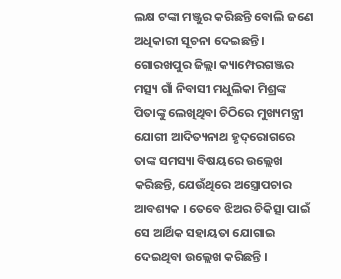ଲକ୍ଷ ଟଙ୍କା ମଞ୍ଜୁର କରିଛନ୍ତି ବୋଲି ଜଣେ ଅଧିକାରୀ ସୂଚନା ଦେଇଛନ୍ତି । ଗୋରଖପୁର ଜିଲ୍ଲା କ୍ୟାମ୍ପେରଗଞ୍ଜର ମତ୍ସ୍ୟ ଗାଁ ନିବାସୀ ମଧୁଲିକା ମିଶ୍ରଙ୍କ ପିତାଙ୍କୁ ଲେଖିଥିବା ଚିଠିରେ ମୁଖ୍ୟମନ୍ତ୍ରୀ ଯୋଗୀ ଆଦିତ୍ୟନାଥ ହୃଦ୍‌ରୋଗରେ ତାଙ୍କ ସମସ୍ୟା ବିଷୟରେ ଉଲ୍ଲେଖ କରିଛନ୍ତି, ଯେଉଁଥିରେ ଅସ୍ତ୍ରୋପଚାର ଆବଶ୍ୟକ । ତେବେ ଝିଅର ଚିକିତ୍ସା ପାଇଁ ସେ ଆର୍ଥିକ ସହାୟତା ଯୋଗାଇ ଦେଇଥିବା ଉଲ୍ଲେଖ କରିଛନ୍ତି ।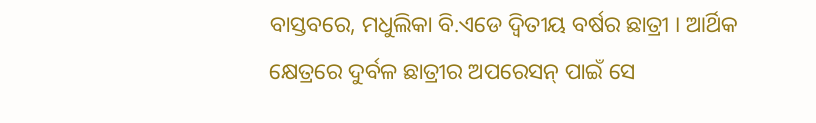ବାସ୍ତବରେ, ମଧୁଲିକା ବି.ଏଡେ ଦ୍ୱିତୀୟ ବର୍ଷର ଛାତ୍ରୀ । ଆର୍ଥିକ କ୍ଷେତ୍ରରେ ଦୁର୍ବଳ ଛାତ୍ରୀର ଅପରେସନ୍ ପାଇଁ ସେ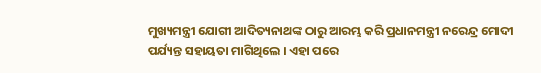ମୁଖ୍ୟମନ୍ତ୍ରୀ ଯୋଗୀ ଆଦିତ୍ୟନାଥଙ୍କ ଠାରୁ ଆରମ୍ଭ କରି ପ୍ରଧାନମନ୍ତ୍ରୀ ନରେନ୍ଦ୍ର ମୋଦୀ ପର୍ଯ୍ୟନ୍ତ ସହାୟତା ମାଗିଥିଲେ । ଏହା ପରେ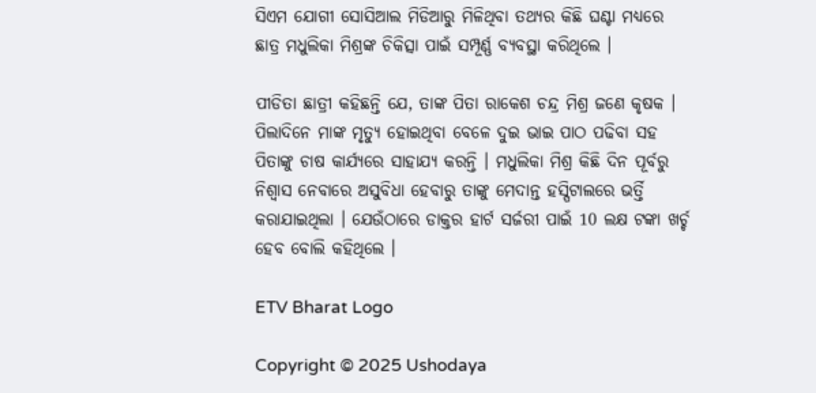ସିଏମ ଯୋଗୀ ସୋସିଆଲ ମିଡିଆରୁ ମିଳିଥିବା ତଥ୍ୟର କିଛି ଘଣ୍ଟା ମଧ୍ୟରେ ଛାତ୍ର ମଧୁଲିକା ମିଶ୍ରଙ୍କ ଚିକିତ୍ସା ପାଇଁ ସମ୍ପୂର୍ଣ୍ଣ ବ୍ୟବସ୍ଥା କରିଥିଲେ ।

ପୀଡିତା ଛାତ୍ରୀ କହିଛନ୍ତି ଯେ, ତାଙ୍କ ପିତା ରାକେଶ ଚନ୍ଦ୍ର ମିଶ୍ର ଜଣେ କୃଷକ । ପିଲାଦିନେ ମାଙ୍କ ମୃତ୍ୟୁ ହୋଇଥିବା ବେଳେ ଦୁଇ ଭାଇ ପାଠ ପଢିବା ସହ ପିତାଙ୍କୁ ଚାଷ କାର୍ଯ୍ୟରେ ସାହାଯ୍ୟ କରନ୍ତି । ମଧୁଲିକା ମିଶ୍ର କିଛି ଦିନ ପୂର୍ବରୁ ନିଶ୍ୱାସ ନେବାରେ ଅସୁବିଧା ହେବାରୁ ତାଙ୍କୁ ମେଦାନ୍ତ ହସ୍ପିଟାଲରେ ଭର୍ତ୍ତି କରାଯାଇଥିଲା । ଯେଉଁଠାରେ ଡାକ୍ତର ହାର୍ଟ ସର୍ଜରୀ ପାଇଁ 10 ଲକ୍ଷ ଟଙ୍କା ଖର୍ଚ୍ଚ ହେବ ବୋଲି କହିଥିଲେ ।

ETV Bharat Logo

Copyright © 2025 Ushodaya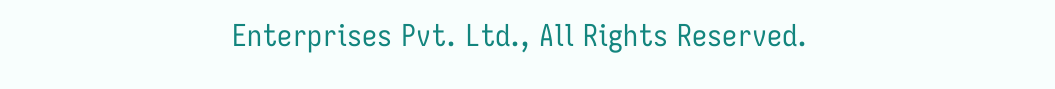Enterprises Pvt. Ltd., All Rights Reserved.